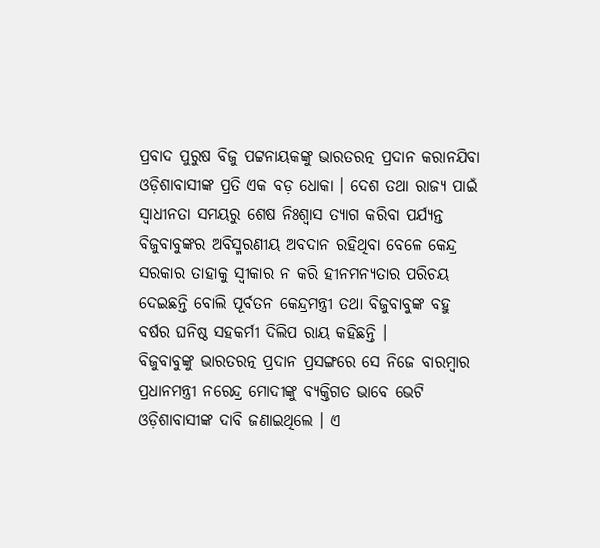ପ୍ରବାଦ ପୁରୁଷ ବିଜୁ ପଟ୍ଟନାୟକଙ୍କୁ ଭାରତରତ୍ନ ପ୍ରଦାନ କରାନଯିବା ଓଡ଼ିଶାବାସୀଙ୍କ ପ୍ରତି ଏକ ବଡ଼ ଧୋକା । ଦେଶ ତଥା ରାଜ୍ୟ ପାଇଁ ସ୍ୱାଧୀନତା ସମୟରୁ ଶେଷ ନିଃଶ୍ୱାସ ତ୍ୟାଗ କରିବା ପର୍ଯ୍ୟନ୍ତ ବିଜୁବାବୁଙ୍କର ଅବିସ୍ମରଣୀୟ ଅବଦାନ ରହିଥିବା ବେଳେ କେନ୍ଦ୍ର ସରକାର ତାହାକୁ ସ୍ୱୀକାର ନ କରି ହୀନମନ୍ୟତାର ପରିଚୟ ଦେଇଛନ୍ତି ବୋଲି ପୂର୍ବତନ କେନ୍ଦ୍ରମନ୍ତ୍ରୀ ତଥା ବିଜୁବାବୁଙ୍କ ବହୁ ବର୍ଷର ଘନିଷ୍ଠ ସହକର୍ମୀ ଦିଲିପ ରାୟ କହିଛନ୍ତି ।
ବିଜୁବାବୁଙ୍କୁ ଭାରତରତ୍ନ ପ୍ରଦାନ ପ୍ରସଙ୍ଗରେ ସେ ନିଜେ ବାରମ୍ବାର ପ୍ରଧାନମନ୍ତ୍ରୀ ନରେନ୍ଦ୍ର ମୋଦୀଙ୍କୁ ବ୍ୟକ୍ତିଗତ ଭାବେ ଭେଟି ଓଡ଼ିଶାବାସୀଙ୍କ ଦାବି ଜଣାଇଥିଲେ । ଏ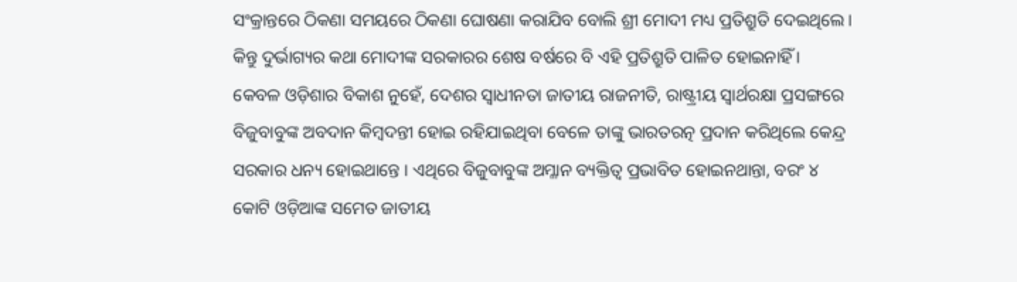ସଂକ୍ରାନ୍ତରେ ଠିକଣା ସମୟରେ ଠିକଣା ଘୋଷଣା କରାଯିବ ବୋଲି ଶ୍ରୀ ମୋଦୀ ମଧ୍ୟ ପ୍ରତିଶ୍ରୁତି ଦେଇଥିଲେ । କିନ୍ତୁ ଦୁର୍ଭାଗ୍ୟର କଥା ମୋଦୀଙ୍କ ସରକାରର ଶେଷ ବର୍ଷରେ ବି ଏହି ପ୍ରତିଶ୍ରୁତି ପାଳିତ ହୋଇନାହିଁ ।
କେବଳ ଓଡ଼ିଶାର ବିକାଶ ନୁହେଁ, ଦେଶର ସ୍ୱାଧୀନତା ଜାତୀୟ ରାଜନୀତି, ରାଷ୍ଟ୍ରୀୟ ସ୍ୱାର୍ଥରକ୍ଷା ପ୍ରସଙ୍ଗରେ ବିଜୁବାବୁଙ୍କ ଅବଦାନ କିମ୍ବଦନ୍ତୀ ହୋଇ ରହିଯାଇଥିବା ବେଳେ ତାଙ୍କୁ ଭାରତରତ୍ନ ପ୍ରଦାନ କରିଥିଲେ କେନ୍ଦ୍ର ସରକାର ଧନ୍ୟ ହୋଇଥାନ୍ତେ । ଏଥିରେ ବିଜୁବାବୁଙ୍କ ଅମ୍ଳାନ ବ୍ୟକ୍ତିତ୍ୱ ପ୍ରଭାବିତ ହୋଇନଥାନ୍ତା, ବରଂ ୪ କୋଟି ଓଡ଼ିଆଙ୍କ ସମେତ ଜାତୀୟ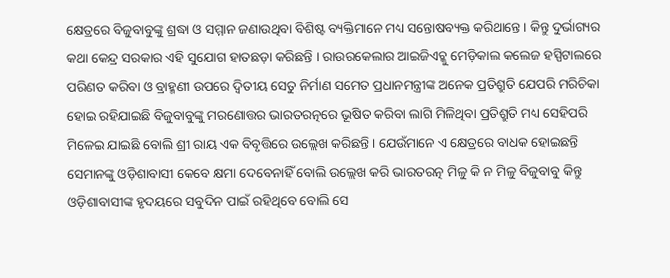କ୍ଷେତ୍ରରେ ବିଜୁବାବୁଙ୍କୁ ଶ୍ରଦ୍ଧା ଓ ସମ୍ମାନ ଜଣାଉଥିବା ବିଶିଷ୍ଟ ବ୍ୟକ୍ତିମାନେ ମଧ୍ୟ ସନ୍ତୋଷବ୍ୟକ୍ତ କରିଥାନ୍ତେ । କିନ୍ତୁ ଦୁର୍ଭାଗ୍ୟର କଥା କେନ୍ଦ୍ର ସରକାର ଏହି ସୁଯୋଗ ହାତଛଡ଼ା କରିଛନ୍ତି । ରାଉରକେଲାର ଆଇଜିଏଚ୍କୁ ମେଡ଼ିକାଲ କଲେଜ ହସ୍ପିଟାଲରେ ପରିଣତ କରିବା ଓ ବ୍ରାହ୍ମଣୀ ଉପରେ ଦ୍ୱିତୀୟ ସେତୁ ନିର୍ମାଣ ସମେତ ପ୍ରଧାନମନ୍ତ୍ରୀଙ୍କ ଅନେକ ପ୍ରତିଶ୍ରୁତି ଯେପରି ମରିଚିକା ହୋଇ ରହିଯାଇଛି ବିଜୁବାବୁଙ୍କୁ ମରଣୋତ୍ତର ଭାରତରତ୍ନରେ ଭୂଷିତ କରିବା ଲାଗି ମିଳିଥିବା ପ୍ରତିଶ୍ରୁତି ମଧ୍ୟ ସେହିପରି ମିଳେଇ ଯାଇଛି ବୋଲି ଶ୍ରୀ ରାୟ ଏକ ବିବୃତ୍ତିରେ ଉଲ୍ଲେଖ କରିଛନ୍ତି । ଯେଉଁମାନେ ଏ କ୍ଷେତ୍ରରେ ବାଧକ ହୋଇଛନ୍ତି ସେମାନଙ୍କୁ ଓଡ଼ିଶାବାସୀ କେବେ କ୍ଷମା ଦେବେନାହିଁ ବୋଲି ଉଲ୍ଲେଖ କରି ଭାରତରତ୍ନ ମିଳୁ କି ନ ମିଳୁ ବିଜୁବାବୁ କିନ୍ତୁ ଓଡ଼ିଶାବାସୀଙ୍କ ହୃଦୟରେ ସବୁଦିନ ପାଇଁ ରହିଥିବେ ବୋଲି ସେ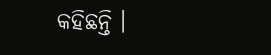କହିଛନ୍ତି ।